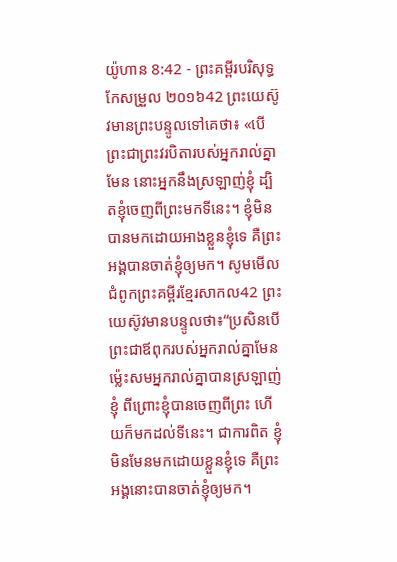យ៉ូហាន 8:42 - ព្រះគម្ពីរបរិសុទ្ធកែសម្រួល ២០១៦42 ព្រះយេស៊ូវមានព្រះបន្ទូលទៅគេថា៖ «បើព្រះជាព្រះវរបិតារបស់អ្នករាល់គ្នាមែន នោះអ្នកនឹងស្រឡាញ់ខ្ញុំ ដ្បិតខ្ញុំចេញពីព្រះមកទីនេះ។ ខ្ញុំមិនបានមកដោយអាងខ្លួនខ្ញុំទេ គឺព្រះអង្គបានចាត់ខ្ញុំឲ្យមក។ សូមមើលជំពូកព្រះគម្ពីរខ្មែរសាកល42 ព្រះយេស៊ូវមានបន្ទូលថា៖“ប្រសិនបើព្រះជាឪពុករបស់អ្នករាល់គ្នាមែន ម្ល៉េះសមអ្នករាល់គ្នាបានស្រឡាញ់ខ្ញុំ ពីព្រោះខ្ញុំបានចេញពីព្រះ ហើយក៏មកដល់ទីនេះ។ ជាការពិត ខ្ញុំមិនមែនមកដោយខ្លួនខ្ញុំទេ គឺព្រះអង្គនោះបានចាត់ខ្ញុំឲ្យមក។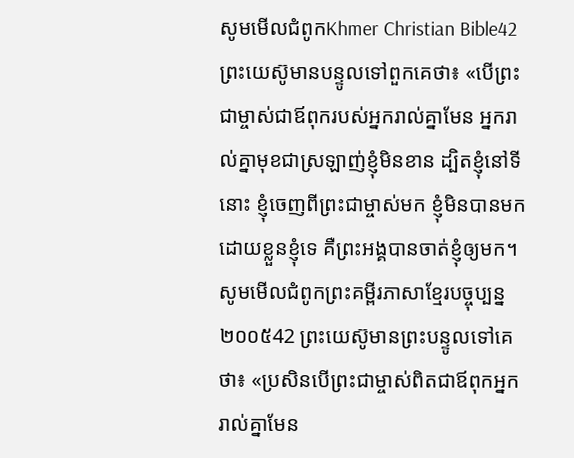សូមមើលជំពូកKhmer Christian Bible42 ព្រះយេស៊ូមានបន្ទូលទៅពួកគេថា៖ «បើព្រះជាម្ចាស់ជាឪពុករបស់អ្នករាល់គ្នាមែន អ្នករាល់គ្នាមុខជាស្រឡាញ់ខ្ញុំមិនខាន ដ្បិតខ្ញុំនៅទីនោះ ខ្ញុំចេញពីព្រះជាម្ចាស់មក ខ្ញុំមិនបានមកដោយខ្លួនខ្ញុំទេ គឺព្រះអង្គបានចាត់ខ្ញុំឲ្យមក។ សូមមើលជំពូកព្រះគម្ពីរភាសាខ្មែរបច្ចុប្បន្ន ២០០៥42 ព្រះយេស៊ូមានព្រះបន្ទូលទៅគេថា៖ «ប្រសិនបើព្រះជាម្ចាស់ពិតជាឪពុកអ្នករាល់គ្នាមែន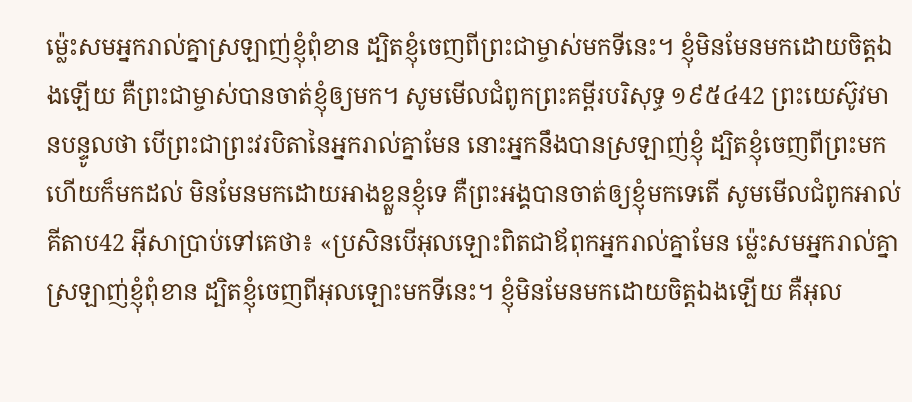ម៉្លេះសមអ្នករាល់គ្នាស្រឡាញ់ខ្ញុំពុំខាន ដ្បិតខ្ញុំចេញពីព្រះជាម្ចាស់មកទីនេះ។ ខ្ញុំមិនមែនមកដោយចិត្តឯងឡើយ គឺព្រះជាម្ចាស់បានចាត់ខ្ញុំឲ្យមក។ សូមមើលជំពូកព្រះគម្ពីរបរិសុទ្ធ ១៩៥៤42 ព្រះយេស៊ូវមានបន្ទូលថា បើព្រះជាព្រះវរបិតានៃអ្នករាល់គ្នាមែន នោះអ្នកនឹងបានស្រឡាញ់ខ្ញុំ ដ្បិតខ្ញុំចេញពីព្រះមក ហើយក៏មកដល់ មិនមែនមកដោយអាងខ្លួនខ្ញុំទេ គឺព្រះអង្គបានចាត់ឲ្យខ្ញុំមកទេតើ សូមមើលជំពូកអាល់គីតាប42 អ៊ីសាប្រាប់ទៅគេថា៖ «ប្រសិនបើអុលឡោះពិតជាឪពុកអ្នករាល់គ្នាមែន ម៉្លេះសមអ្នករាល់គ្នាស្រឡាញ់ខ្ញុំពុំខាន ដ្បិតខ្ញុំចេញពីអុលឡោះមកទីនេះ។ ខ្ញុំមិនមែនមកដោយចិត្ដឯងឡើយ គឺអុល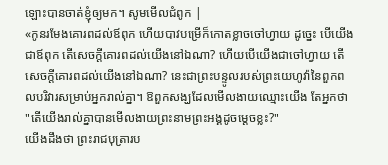ឡោះបានចាត់ខ្ញុំឲ្យមក។ សូមមើលជំពូក |
«កូនរមែងគោរពដល់ឪពុក ហើយបាវបម្រើក៏កោតខ្លាចចៅហ្វាយ ដូច្នេះ បើយើងជាឪពុក តើសេចក្ដីគោរពដល់យើងនៅឯណា? ហើយបើយើងជាចៅហ្វាយ តើសេចក្ដីគោរពដល់យើងនៅឯណា? នេះជាព្រះបន្ទូលរបស់ព្រះយេហូវ៉ានៃពួកពលបរិវារសម្រាប់អ្នករាល់គ្នា។ ឱពួកសង្ឃដែលមើលងាយឈ្មោះយើង តែអ្នកថា "តើយើងរាល់គ្នាបានមើលងាយព្រះនាមព្រះអង្គដូចម្ដេចខ្លះ?"
យើងដឹងថា ព្រះរាជបុត្រារប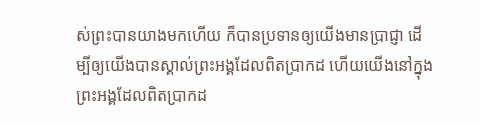ស់ព្រះបានយាងមកហើយ ក៏បានប្រទានឲ្យយើងមានប្រាជ្ញា ដើម្បីឲ្យយើងបានស្គាល់ព្រះអង្គដែលពិតប្រាកដ ហើយយើងនៅក្នុងព្រះអង្គដែលពិតប្រាកដ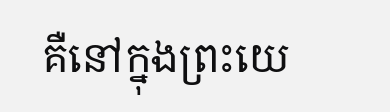គឺនៅក្នុងព្រះយេ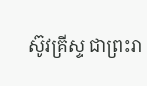ស៊ូវគ្រីស្ទ ជាព្រះរា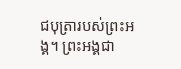ជបុត្រារបស់ព្រះអង្គ។ ព្រះអង្គជា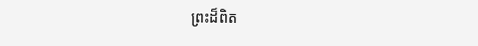ព្រះដ៏ពិត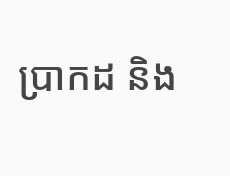ប្រាកដ និង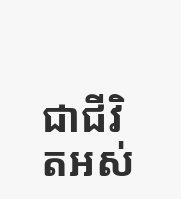ជាជីវិតអស់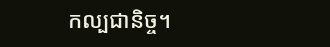កល្បជានិច្ច។